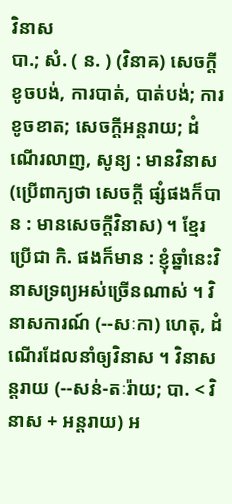វិនាស
បា.; សំ. ( ន. ) (វិនាឝ) សេចក្ដីខូចបង់, ការបាត់, បាត់បង់; ការខូចខាត; សេចក្ដីអន្តរាយ; ដំណើរលាញ, សូន្យ : មានវិនាស (ប្រើពាក្យថា សេចក្ដី ផ្សំផងក៏បាន : មានសេចក្ដីវិនាស) ។ ខ្មែរប្រើជា កិ. ផងក៏មាន : ខ្ញុំឆ្នាំនេះវិនាសទ្រព្យអស់ច្រើនណាស់ ។ វិនាសការណ៍ (--សៈកា) ហេតុ, ដំណើរដែលនាំឲ្យវិនាស ។ វិនាសន្តរាយ (--សន់-តៈរ៉ាយ; បា. < វិនាស + អន្តរាយ) អ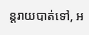ន្តរាយបាត់ទៅ, អ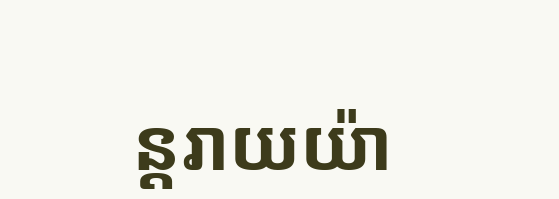ន្តរាយយ៉ា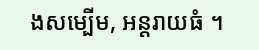ងសម្បើម, អន្តរាយធំ ។